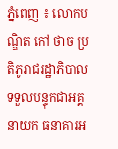ភ្នំពេញ ៖ លោកបណ្ឌិត កៅ ថាច ប្រតិភូរាជរដ្ឋាភិបាល ទទួលបន្ទុកជាអគ្គនាយក ធនាគារអ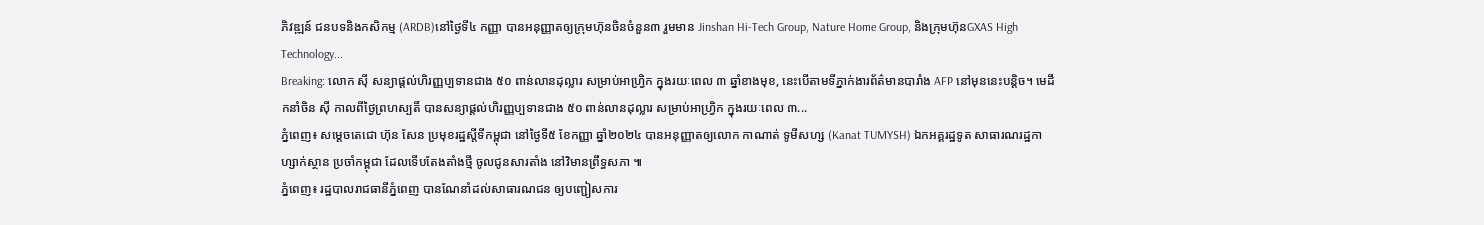ភិវឌ្ឍន៍ ជនបទនិងកសិកម្ម (ARDB)នៅថ្ងៃទី៤ កញ្ញា បានអនុញ្ញាតឲ្យក្រុមហ៊ុនចិនចំនួន៣ រួមមាន Jinshan Hi-Tech Group, Nature Home Group, និងក្រុមហ៊ុនGXAS High Technology...
Breaking: លោក ស៊ី សន្យាផ្តល់ហិរញ្ញប្បទានជាង ៥០ ពាន់លានដុល្លារ សម្រាប់អាហ្វ្រិក ក្នុងរយៈពេល ៣ ឆ្នាំខាងមុខ, នេះបើតាមទីភ្នាក់ងារព័ត៌មានបារាំង AFP នៅមុននេះបន្តិច។ មេដឹកនាំចិន ស៊ី កាលពីថ្ងៃព្រហស្បតិ៍ បានសន្យាផ្តល់ហិរញ្ញប្បទានជាង ៥០ ពាន់លានដុល្លារ សម្រាប់អាហ្វ្រិក ក្នុងរយៈពេល ៣...
ភ្នំពេញ៖ សម្ដេចតេជោ ហ៊ុន សែន ប្រមុខរដ្ឋស្តីទីកម្ពុជា នៅថ្ងៃទី៥ ខែកញ្ញា ឆ្នាំ២០២៤ បានអនុញ្ញាតឲ្យលោក កាណាត់ ទូមីសហ្ស (Kanat TUMYSH) ឯកអគ្គរដ្ឋទូត សាធារណរដ្ឋកាហ្សាក់ស្ថាន ប្រចាំកម្ពុជា ដែលទើបតែងតាំងថ្មី ចូលជូនសារតាំង នៅវិមានព្រឹទ្ធសភា ៕
ភ្នំពេញ៖ រដ្ឋបាលរាជធានីភ្នំពេញ បានណែនាំដល់សាធារណជន ឲ្យបញ្ជៀសការ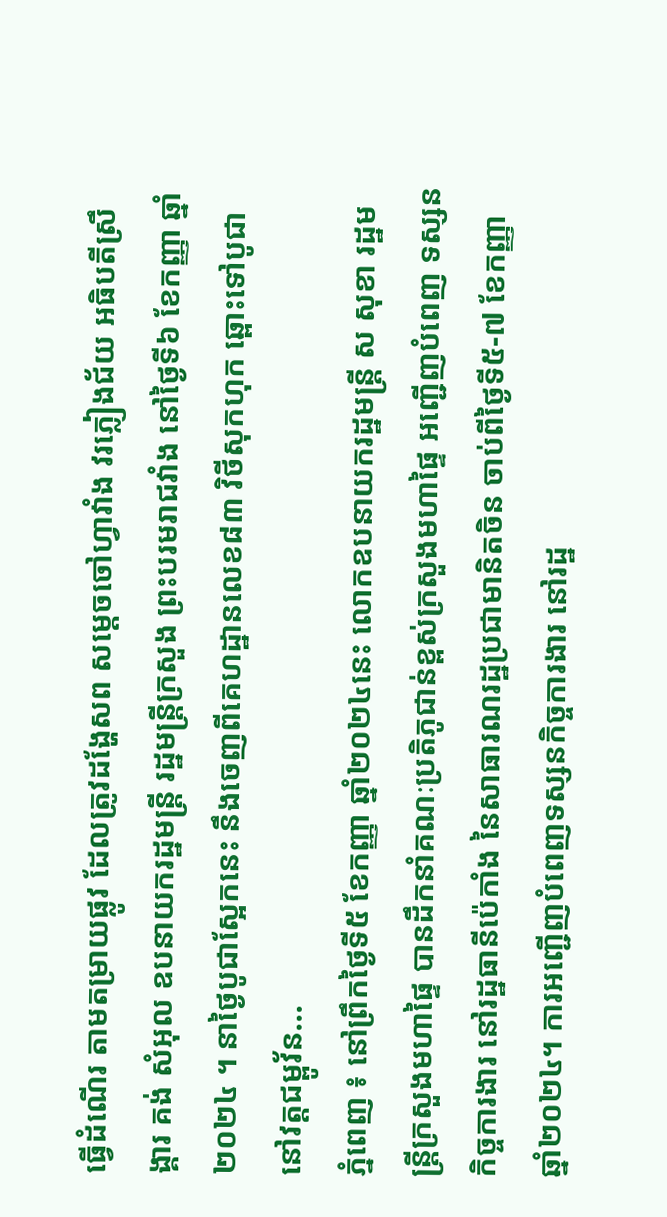ធ្វើដំណើរ តាមតម្រាយផ្លូវ ដែលត្រូវដង្ហែសព សម្តេចចៅហ្វាវាំង វរភ្លៀងជ័យ អធិបតីស្រឹង្គារ គង់ សំអុល ឧបនាយករដ្ឋមន្ត្រី រដ្ឋមន្ត្រីក្រសួង ព្រះបរមរាជវាំង នៅថ្ងៃទី៦ ខែកញ្ញា ឆ្នាំ២០២៤ ។ នាថ្ងៃបូជាស្អែកនេះ នឹងចេញពីគេហដ្ឋានលេខ៨៣ វិថីសុកហុក ឆ្ពោះទៅបូជានៅវត្តជម្ពូវ័ន...
ភ្នំពេញ ៖ នៅព្រឹកថ្ងៃទី៥ ខែកញ្ញា ឆ្នាំ២០២៤នេះ លោកឧបនាយករដ្ឋមន្ត្រី ស សុខា រដ្ឋមន្ត្រីក្រសួងមហាផ្ទៃ បានដឹកនាំគណៈប្រតិភូជាន់ខ្ពស់ក្រសួងមហាផ្ទៃ អញ្ជើញបំពេញ ទស្សនកិច្ចការងារ នៅរដ្ឋធានីប៉េកាំង នៃសាធារណរដ្ឋប្រជាមានិតចិន ចាប់ពីថ្ងៃទី៥-៧ ខែកញ្ញា ឆ្នាំ២០២៤។ ការអញ្ជើញបំពេញទស្សនកិច្ចការងារ នៅរដ្ឋ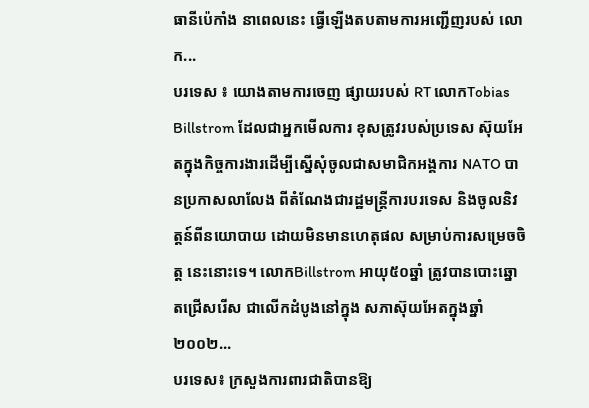ធានីប៉េកាំង នាពេលនេះ ធ្វើឡើងតបតាមការអញ្ជើញរបស់ លោក...
បរទេស ៖ យោងតាមការចេញ ផ្សាយរបស់ RT លោកTobias Billstrom ដែលជាអ្នកមើលការ ខុសត្រូវរបស់ប្រទេស ស៊ុយអែតក្នុងកិច្ចការងារដើម្បីស្នើសុំចូលជាសមាជិកអង្គការ NATO បានប្រកាសលាលែង ពីតំណែងជារដ្ឋមន្ត្រីការបរទេស និងចូលនិវត្តន៍ពីនយោបាយ ដោយមិនមានហេតុផល សម្រាប់ការសម្រេចចិត្ត នេះនោះទេ។ លោកBillstrom អាយុ៥០ឆ្នាំ ត្រូវបានបោះឆ្នោតជ្រើសរើស ជាលើកដំបូងនៅក្នុង សភាស៊ុយអែតក្នុងឆ្នាំ២០០២...
បរទេស៖ ក្រសួងការពារជាតិបានឱ្យ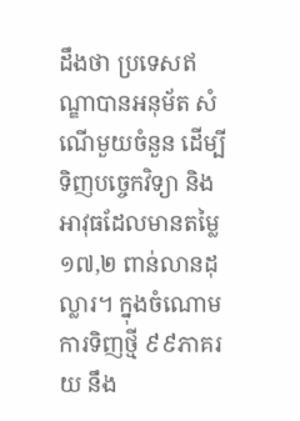ដឹងថា ប្រទេសឥណ្ឌាបានអនុម័ត សំណើមួយចំនួន ដើម្បីទិញបច្ចេកវិទ្យា និងអាវុធដែលមានតម្លៃ ១៧,២ ពាន់លានដុល្លារ។ ក្នុងចំណោមការទិញថ្មី ៩៩ភាគរយ នឹង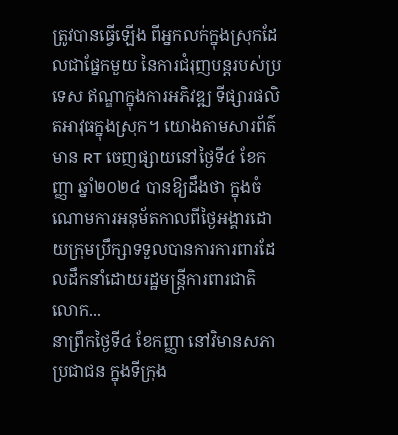ត្រូវបានធ្វើឡើង ពីអ្នកលក់ក្នុងស្រុកដែលជាផ្នែកមួយ នៃការជំរុញបន្តរបស់ប្រទេស ឥណ្ឌាក្នុងការអភិវឌ្ឍ ទីផ្សារផលិតអាវុធក្នុងស្រុក។ យោងតាមសារព័ត៌មាន RT ចេញផ្សាយនៅថ្ងៃទី៤ ខែកញ្ញា ឆ្នាំ២០២៤ បានឱ្យដឹងថា ក្នុងចំណោមការអនុម័តកាលពីថ្ងៃអង្គារដោយក្រុមប្រឹក្សាទទួលបានការការពារដែលដឹកនាំដោយរដ្ឋមន្ត្រីការពារជាតិលោក...
នាព្រឹកថ្ងៃទី៤ ខែកញ្ញា នៅវិមានសភា ប្រជាជន ក្នុងទីក្រុង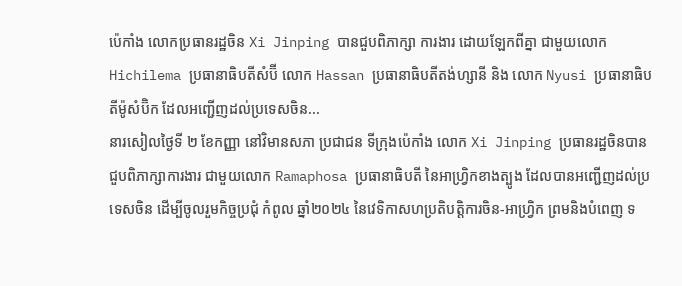ប៉េកាំង លោកប្រធានរដ្ឋចិន Xi Jinping បានជួបពិភាក្សា ការងារ ដោយឡែកពីគ្នា ជាមួយលោក Hichilema ប្រធានាធិបតីសំប៊ី លោក Hassan ប្រធានាធិបតីតង់ហ្សានី និង លោក Nyusi ប្រធានាធិបតីម៉ូសំប៊ិក ដែលអញ្ជើញដល់ប្រទេសចិន...
នារសៀលថ្ងៃទី ២ ខែកញ្ញា នៅវិមានសភា ប្រជាជន ទីក្រុងប៉េកាំង លោក Xi Jinping ប្រធានរដ្ឋចិនបាន ជួបពិភាក្សាការងារ ជាមួយលោក Ramaphosa ប្រធានាធិបតី នៃអាហ្វ្រិកខាងត្បូង ដែលបានអញ្ជើញដល់ប្រទេសចិន ដើម្បីចូលរួមកិច្ចប្រជុំ កំពូល ឆ្នាំ២០២៤ នៃវេទិកាសហប្រតិបត្តិការចិន-អាហ្វ្រិក ព្រមនិងបំពេញ ទ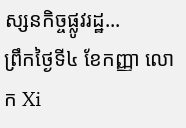ស្សនកិច្ចផ្លូវរដ្ឋ...
ព្រឹកថ្ងៃទី៤ ខែកញ្ញា លោក Xi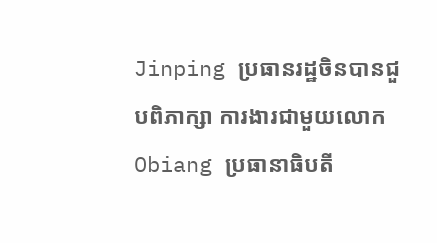Jinping ប្រធានរដ្ឋចិនបានជួបពិភាក្សា ការងារជាមួយលោក Obiang ប្រធានាធិបតី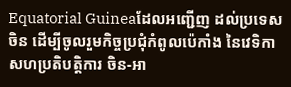Equatorial Guineaដែលអញ្ជើញ ដល់ប្រទេសចិន ដើម្បីចូលរួមកិច្ចប្រជុំកំពូលប៉េកាំង នៃវេទិកាសហប្រតិបត្តិការ ចិន-អា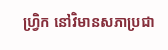ហ្វ្រិក នៅវិមានសភាប្រជា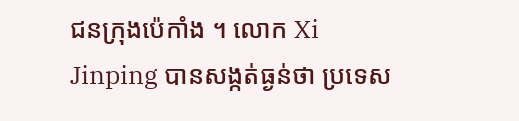ជនក្រុងប៉េកាំង ។ លោក Xi Jinping បានសង្កត់ធ្ងន់ថា ប្រទេស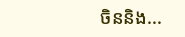ចិននិង...